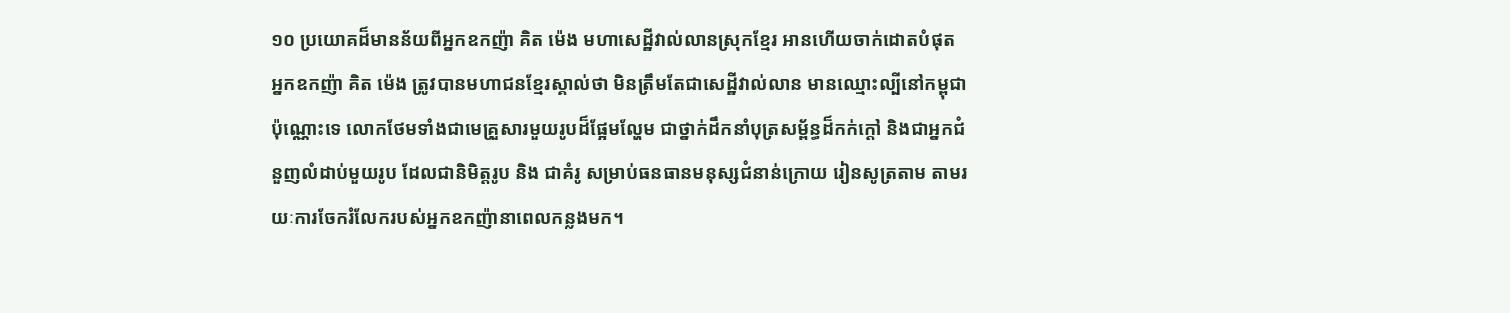១០ ប្រយោគដ៏មានន័យពីអ្នកឧកញ៉ា គិត ម៉េង មហាសេដ្ឋីវាល់លានស្រុកខ្មែរ អានហើយចាក់ដោតបំផុត
អ្នកឧកញ៉ា គិត ម៉េង ត្រូវបានមហាជនខ្មែរស្គាល់ថា មិនត្រឹមតែជាសេដ្ឋីវាល់លាន មានឈ្មោះល្បីនៅកម្ពុជាប៉ុណ្ណោះទេ លោកថែមទាំងជាមេគ្រួសារមួយរូបដ៏ផ្អែមល្ហែម ជាថ្នាក់ដឹកនាំបុត្រសម្ព័ន្ធដ៏កក់ក្ដៅ និងជាអ្នកជំនួញលំដាប់មួយរូប ដែលជានិមិត្តរូប និង ជាគំរូ សម្រាប់ធនធានមនុស្សជំនាន់ក្រោយ រៀនសូត្រតាម តាមរយៈការចែករំលែករបស់អ្នកឧកញ៉ានាពេលកន្លងមក។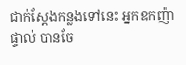ជាក់ស្ដែងកន្លងទៅនេះ អ្នកឧកញ៉ាផ្ទាល់ បានចែ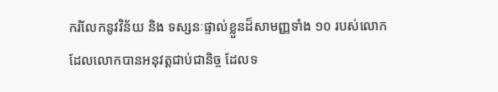ករំលែកនូវវិន័យ និង ទស្សនៈផ្ទាល់ខ្លួនដ៏សាមញ្ញទាំង ១០ របស់លោក ដែលលោកបានអនុវត្តជាប់ជានិច្ច ដែលទ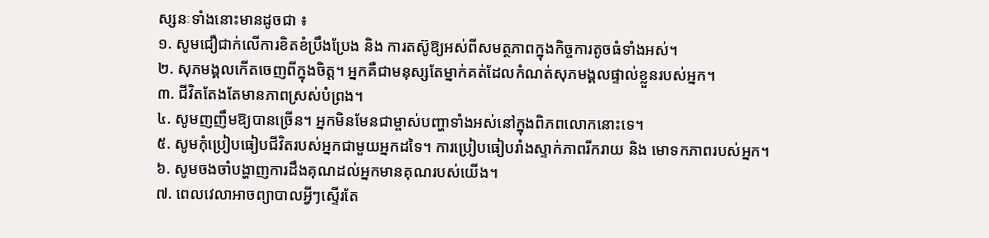ស្សនៈទាំងនោះមានដូចជា ៖
១. សូមជឿជាក់លើការខិតខំប្រឹងប្រែង និង ការតស៊ូឱ្យអស់ពីសមត្ថភាពក្នុងកិច្ចការតូចធំទាំងអស់។
២. សុភមង្គលកើតចេញពីក្នុងចិត្ត។ អ្នកគឺជាមនុស្សតែម្នាក់គត់ដែលកំណត់សុភមង្គលផ្ទាល់ខ្លួនរបស់អ្នក។
៣. ជីវិតតែងតែមានភាពស្រស់បំព្រង។
៤. សូមញញឹមឱ្យបានច្រើន។ អ្នកមិនមែនជាម្ចាស់បញ្ហាទាំងអស់នៅក្នុងពិភពលោកនោះទេ។
៥. សូមកុំប្រៀបធៀបជីវិតរបស់អ្នកជាមួយអ្នកដទៃ។ ការប្រៀបធៀបរាំងស្ទាក់ភាពរីករាយ និង មោទកភាពរបស់អ្នក។
៦. សូមចងចាំបង្ហាញការដឹងគុណដល់អ្នកមានគុណរបស់យើង។
៧. ពេលវេលាអាចព្យាបាលអ្វីៗស្ទើរតែ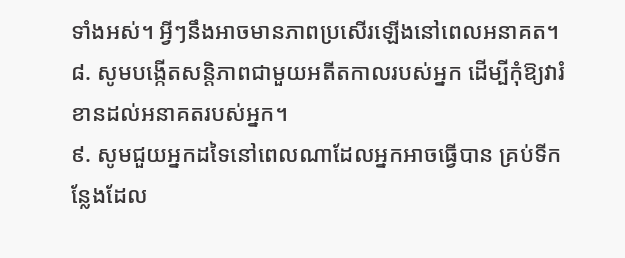ទាំងអស់។ អ្វីៗនឹងអាចមានភាពប្រសើរឡើងនៅពេលអនាគត។
៨. សូមបង្កើតសន្តិភាពជាមួយអតីតកាលរបស់អ្នក ដើម្បីកុំឱ្យវារំខានដល់អនាគតរបស់អ្នក។
៩. សូមជួយអ្នកដទៃនៅពេលណាដែលអ្នកអាចធ្វើបាន គ្រប់ទីកន្លែងដែល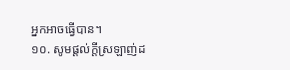អ្នកអាចធ្វើបាន។
១០. សូមផ្តល់ក្តីស្រឡាញ់ដ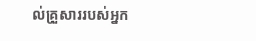ល់គ្រួសាររបស់អ្នក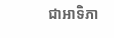ជាអាទិភា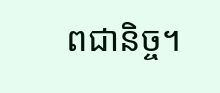ពជានិច្ច។